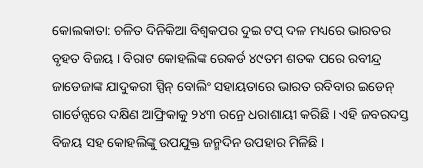କୋଲକାତା: ଚଳିତ ଦିନିକିଆ ବିଶ୍ୱକପର ଦୁଇ ଟପ୍ ଦଳ ମଧ୍ୟରେ ଭାରତର ବୃହତ ବିଜୟ । ବିରାଟ କୋହଲିଙ୍କ ରେକର୍ଡ ୪୯ତମ ଶତକ ପରେ ରବୀନ୍ଦ୍ର ଜାଡେଜାଙ୍କ ଯାଦୁକରୀ ସ୍ପିନ୍ ବୋଲିଂ ସହାୟତାରେ ଭାରତ ରବିବାର ଇଡେନ୍ ଗାର୍ଡେନ୍ସରେ ଦକ୍ଷିଣ ଆଫ୍ରିକାକୁ ୨୪୩ ରନ୍ରେ ଧରାଶାୟୀ କରିଛି । ଏହି ଜବରଦସ୍ତ ବିଜୟ ସହ କୋହଲିଙ୍କୁ ଉପଯୁକ୍ତ ଜନ୍ମଦିନ ଉପହାର ମିଳିଛି ।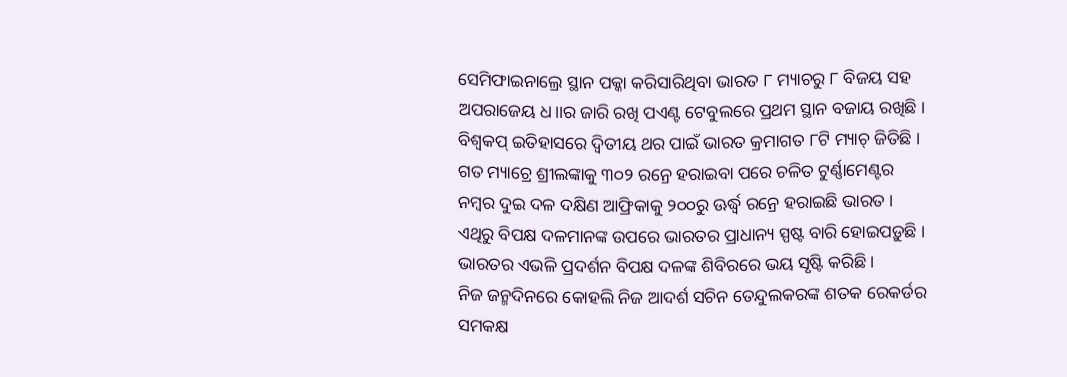ସେମିଫାଇନାଲ୍ରେ ସ୍ଥାନ ପକ୍କା କରିସାରିଥିବା ଭାରତ ୮ ମ୍ୟାଚରୁ ୮ ବିଜୟ ସହ ଅପରାଜେୟ ଧ।।ର ଜାରି ରଖି ପଏଣ୍ଟ ଟେବୁଲରେ ପ୍ରଥମ ସ୍ଥାନ ବଜାୟ ରଖିଛି । ବିଶ୍ୱକପ୍ ଇତିହାସରେ ଦ୍ୱିତୀୟ ଥର ପାଇଁ ଭାରତ କ୍ରମାଗତ ୮ଟି ମ୍ୟାଚ୍ ଜିତିଛି । ଗତ ମ୍ୟାଚ୍ରେ ଶ୍ରୀଲଙ୍କାକୁ ୩୦୨ ରନ୍ରେ ହରାଇବା ପରେ ଚଳିତ ଟୁର୍ଣ୍ଣାମେଣ୍ଟର ନମ୍ବର ଦୁଇ ଦଳ ଦକ୍ଷିଣ ଆଫ୍ରିକାକୁ ୨୦୦ରୁ ଊର୍ଦ୍ଧ୍ୱ ରନ୍ରେ ହରାଇଛି ଭାରତ । ଏଥିରୁ ବିପକ୍ଷ ଦଳମାନଙ୍କ ଉପରେ ଭାରତର ପ୍ରାଧାନ୍ୟ ସ୍ପଷ୍ଟ ବାରି ହୋଇପଡ଼ୁଛି । ଭାରତର ଏଭଳି ପ୍ରଦର୍ଶନ ବିପକ୍ଷ ଦଳଙ୍କ ଶିବିରରେ ଭୟ ସୃଷ୍ଟି କରିଛି ।
ନିଜ ଜନ୍ମଦିନରେ କୋହଲି ନିଜ ଆଦର୍ଶ ସଚିନ ତେନ୍ଦୁଲକରଙ୍କ ଶତକ ରେକର୍ଡର ସମକକ୍ଷ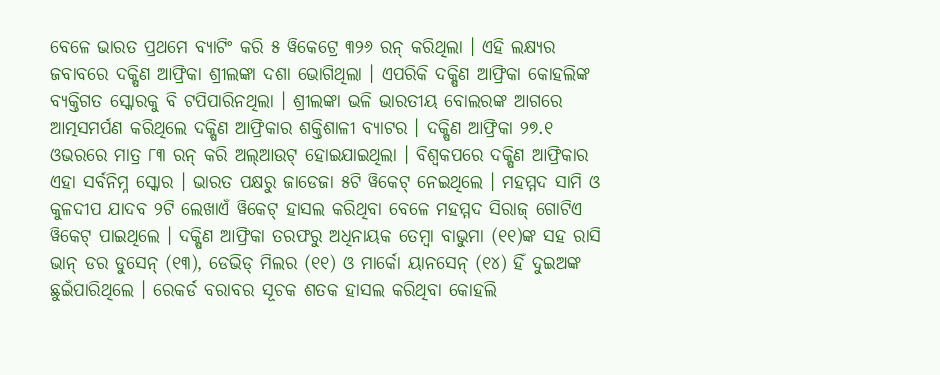ବେଳେ ଭାରତ ପ୍ରଥମେ ବ୍ୟାଟିଂ କରି ୫ ୱିକେଟ୍ରେ ୩୨୬ ରନ୍ କରିଥିଲା । ଏହି ଲକ୍ଷ୍ୟର ଜବାବରେ ଦକ୍ଷିଣ ଆଫ୍ରିକା ଶ୍ରୀଲଙ୍କା ଦଶା ଭୋଗିଥିଲା । ଏପରିକି ଦକ୍ଷିଣ ଆଫ୍ରିକା କୋହଲିଙ୍କ ବ୍ୟକ୍ତିଗତ ସ୍କୋରକୁ ବି ଟପିପାରିନଥିଲା । ଶ୍ରୀଲଙ୍କା ଭଳି ଭାରତୀୟ ବୋଲରଙ୍କ ଆଗରେ ଆତ୍ମସମର୍ପଣ କରିଥିଲେ ଦକ୍ଷିଣ ଆଫ୍ରିକାର ଶକ୍ତିଶାଳୀ ବ୍ୟାଟର । ଦକ୍ଷିଣ ଆଫ୍ରିକା ୨୭.୧ ଓଭରରେ ମାତ୍ର ୮୩ ରନ୍ କରି ଅଲ୍ଆଉଟ୍ ହୋଇଯାଇଥିଲା । ବିଶ୍ୱକପରେ ଦକ୍ଷିଣ ଆଫ୍ରିକାର ଏହା ସର୍ବନିମ୍ନ ସ୍କୋର । ଭାରତ ପକ୍ଷରୁ ଜାଡେଜା ୫ଟି ୱିକେଟ୍ ନେଇଥିଲେ । ମହମ୍ମଦ ସାମି ଓ କୁଳଦୀପ ଯାଦବ ୨ଟି ଲେଖାଏଁ ୱିକେଟ୍ ହାସଲ କରିଥିବା ବେଳେ ମହମ୍ମଦ ସିରାଜ୍ ଗୋଟିଏ ୱିକେଟ୍ ପାଇଥିଲେ । ଦକ୍ଷିଣ ଆଫ୍ରିକା ତରଫରୁ ଅଧିନାୟକ ତେମ୍ବା ବାଭୁମା (୧୧)ଙ୍କ ସହ ରାସି ଭାନ୍ ଡର ଡୁସେନ୍ (୧୩), ଡେଭିଡ୍ ମିଲର (୧୧) ଓ ମାର୍କୋ ୟାନସେନ୍ (୧୪) ହିଁ ଦୁଇଅଙ୍କ ଛୁଇଁପାରିଥିଲେ । ରେକର୍ଡ ବରାବର ସୂଚକ ଶତକ ହାସଲ କରିଥିବା କୋହଲି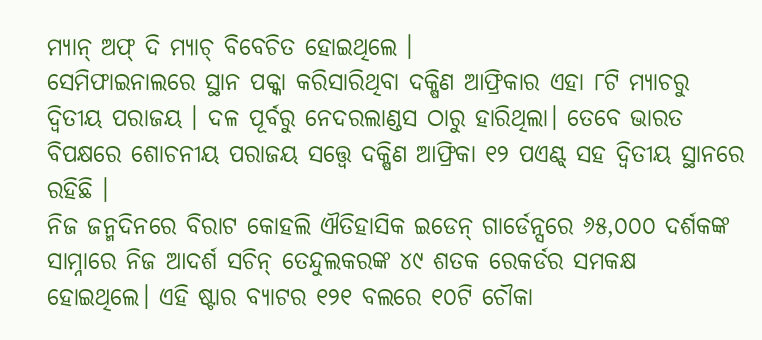ମ୍ୟାନ୍ ଅଫ୍ ଦି ମ୍ୟାଚ୍ ବିବେଚିତ ହୋଇଥିଲେ ।
ସେମିଫାଇନାଲରେ ସ୍ଥାନ ପକ୍କା କରିସାରିଥିବା ଦକ୍ଷିଣ ଆଫ୍ରିକାର ଏହା ୮ଟି ମ୍ୟାଚରୁ ଦ୍ବିତୀୟ ପରାଜୟ । ଦଳ ପୂର୍ବରୁ ନେଦରଲାଣ୍ଡସ ଠାରୁ ହାରିଥିଲା। ତେବେ ଭାରତ ବିପକ୍ଷରେ ଶୋଚନୀୟ ପରାଜୟ ସତ୍ତ୍ୱେ ଦକ୍ଷିଣ ଆଫ୍ରିକା ୧୨ ପଏଣ୍ଟ୍ ସହ ଦ୍ବିତୀୟ ସ୍ଥାନରେ ରହିଛି ।
ନିଜ ଜନ୍ମଦିନରେ ବିରାଟ କୋହଲି ଐତିହାସିକ ଇଡେନ୍ ଗାର୍ଡେନ୍ସରେ ୬୫,୦୦୦ ଦର୍ଶକଙ୍କ ସାମ୍ନାରେ ନିଜ ଆଦର୍ଶ ସଚିନ୍ ତେନ୍ଦୁଲକରଙ୍କ ୪୯ ଶତକ ରେକର୍ଡର ସମକକ୍ଷ ହୋଇଥିଲେ। ଏହି ଷ୍ଟାର ବ୍ୟାଟର ୧୨୧ ବଲରେ ୧୦ଟି ଚୌକା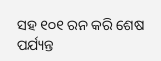ସହ ୧୦୧ ରନ କରି ଶେଷ ପର୍ଯ୍ୟନ୍ତ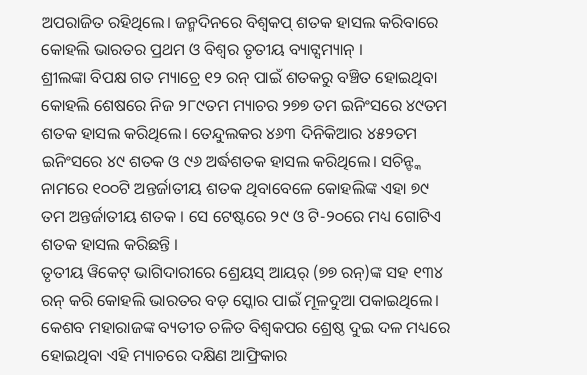ଅପରାଜିତ ରହିଥିଲେ। ଜନ୍ମଦିନରେ ବିଶ୍ୱକପ୍ ଶତକ ହାସଲ କରିବାରେ କୋହଲି ଭାରତର ପ୍ରଥମ ଓ ବିଶ୍ଵର ତୃତୀୟ ବ୍ୟାଟ୍ସମ୍ୟାନ୍ ।
ଶ୍ରୀଲଙ୍କା ବିପକ୍ଷ ଗତ ମ୍ୟାଚ୍ରେ ୧୨ ରନ୍ ପାଇଁ ଶତକରୁ ବଞ୍ଚିତ ହୋଇଥିବା କୋହଲି ଶେଷରେ ନିଜ ୨୮୯ତମ ମ୍ୟାଚର ୨୭୭ ତମ ଇନିଂସରେ ୪୯ତମ ଶତକ ହାସଲ କରିଥିଲେ। ତେନ୍ଦୁଲକର ୪୬୩ ଦିନିକିଆର ୪୫୨ତମ ଇନିଂସରେ ୪୯ ଶତକ ଓ ୯୬ ଅର୍ଦ୍ଧଶତକ ହାସଲ କରିଥିଲେ। ସଚିନ୍ଙ୍କ ନାମରେ ୧୦୦ଟି ଅନ୍ତର୍ଜାତୀୟ ଶତକ ଥିବାବେଳେ କୋହଲିଙ୍କ ଏହା ୭୯ ତମ ଅନ୍ତର୍ଜାତୀୟ ଶତକ । ସେ ଟେଷ୍ଟରେ ୨୯ ଓ ଟି-୨୦ରେ ମଧ୍ୟ ଗୋଟିଏ ଶତକ ହାସଲ କରିଛନ୍ତି ।
ତୃତୀୟ ୱିକେଟ୍ ଭାଗିଦାରୀରେ ଶ୍ରେୟସ୍ ଆୟର୍ (୭୭ ରନ୍)ଙ୍କ ସହ ୧୩୪ ରନ୍ କରି କୋହଲି ଭାରତର ବଡ଼ ସ୍କୋର ପାଇଁ ମୂଳଦୁଆ ପକାଇଥିଲେ। କେଶବ ମହାରାଜଙ୍କ ବ୍ୟତୀତ ଚଳିତ ବିଶ୍ୱକପର ଶ୍ରେଷ୍ଠ ଦୁଇ ଦଳ ମଧ୍ୟରେ ହୋଇଥିବା ଏହି ମ୍ୟାଚରେ ଦକ୍ଷିଣ ଆଫ୍ରିକାର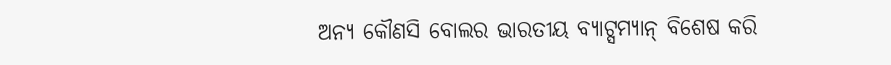ଅନ୍ୟ କୌଣସି ବୋଲର ଭାରତୀୟ ବ୍ୟାଟ୍ସମ୍ୟାନ୍ ବିଶେଷ କରି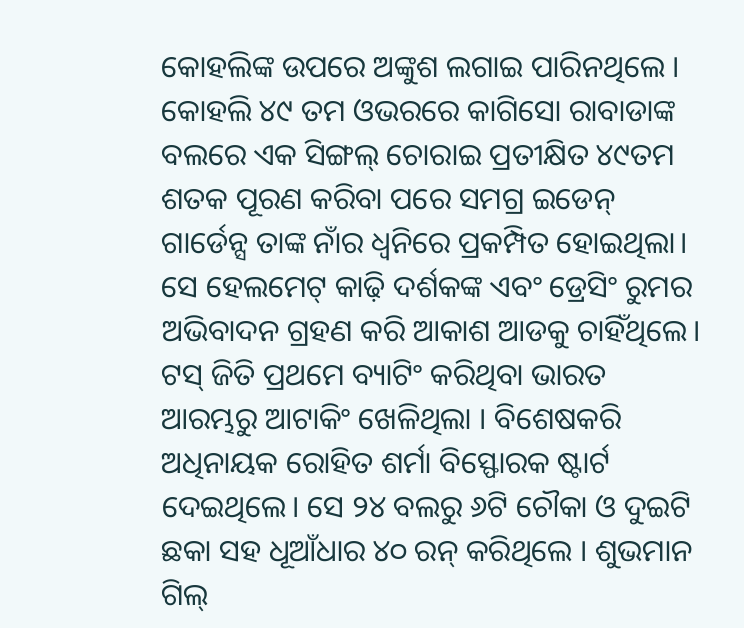କୋହଲିଙ୍କ ଉପରେ ଅଙ୍କୁଶ ଲଗାଇ ପାରିନଥିଲେ ।
କୋହଲି ୪୯ ତମ ଓଭରରେ କାଗିସୋ ରାବାଡାଙ୍କ ବଲରେ ଏକ ସିଙ୍ଗଲ୍ ଚୋରାଇ ପ୍ରତୀକ୍ଷିତ ୪୯ତମ ଶତକ ପୂରଣ କରିବା ପରେ ସମଗ୍ର ଇଡେନ୍ ଗାର୍ଡେନ୍ସ ତାଙ୍କ ନାଁର ଧ୍ବନିରେ ପ୍ରକମ୍ପିତ ହୋଇଥିଲା। ସେ ହେଲମେଟ୍ କାଢ଼ି ଦର୍ଶକଙ୍କ ଏବଂ ଡ୍ରେସିଂ ରୁମର ଅଭିବାଦନ ଗ୍ରହଣ କରି ଆକାଶ ଆଡକୁ ଚାହିଁଥିଲେ।
ଟସ୍ ଜିତି ପ୍ରଥମେ ବ୍ୟାଟିଂ କରିଥିବା ଭାରତ ଆରମ୍ଭରୁ ଆଟାକିଂ ଖେଳିଥିଲା । ବିଶେଷକରି ଅଧିନାୟକ ରୋହିତ ଶର୍ମା ବିସ୍ଫୋରକ ଷ୍ଟାର୍ଟ ଦେଇଥିଲେ। ସେ ୨୪ ବଲରୁ ୬ଟି ଚୌକା ଓ ଦୁଇଟି ଛକା ସହ ଧୂଆଁଧାର ୪୦ ରନ୍ କରିଥିଲେ । ଶୁଭମାନ ଗିଲ୍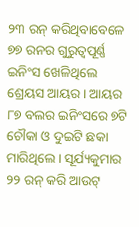୨୩ ରନ୍ କରିଥିବାବେଳେ ୭୭ ରନର ଗୁରୁତ୍ୱପୂର୍ଣ୍ଣ ଇନିଂସ ଖେଳିଥିଲେ ଶ୍ରେୟସ ଆୟର । ଆୟର ୮୭ ବଲର ଇନିଂସରେ ୭ଟି ଚୌକା ଓ ଦୁଇଟି ଛକା ମାରିଥିଲେ। ସୂର୍ଯ୍ୟକୁମାର ୨୨ ରନ୍ କରି ଆଉଟ୍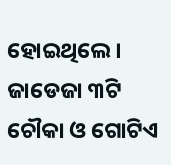ହୋଇଥିଲେ । ଜାଡେଜା ୩ଟି ଚୌକା ଓ ଗୋଟିଏ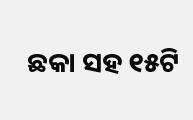ଛକା ସହ ୧୫ଟି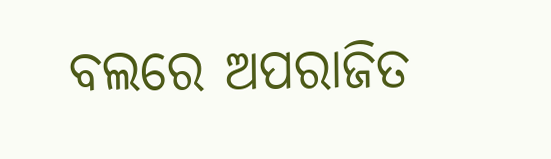ବଲରେ ଅପରାଜିତ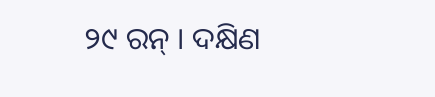୨୯ ରନ୍ । ଦକ୍ଷିଣ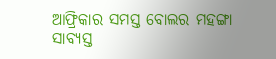ଆଫ୍ରିକାର ସମସ୍ତ ବୋଲର ମହଙ୍ଗା ସାବ୍ୟସ୍ତ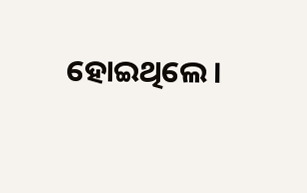ହୋଇଥିଲେ ।